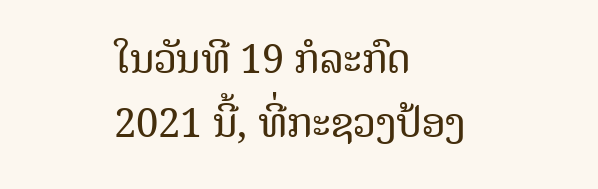ໃນວັນທີ 19 ກໍລະກົດ 2021 ນີ້, ທີ່ກະຊວງປ້ອງ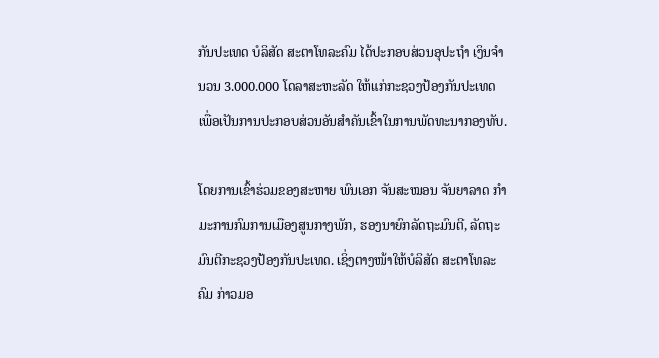ກັນປະເທດ ບໍລິສັດ ສະຕາໂທລະຄົມ ໄດ້ປະກອບສ່ວນອຸປະຖຳ ເງິນຈຳນວນ 3.000.000 ໂດລາສະຫະລັດ ໃຫ້ແກ່ກະຊວງປ້ອງກັນປະເທດ ເພື່ອເປັນການປະກອບສ່ວນອັນສຳຄັນເຂົ້າໃນການພັດທະນາກອງທັບ.

ໂດຍການເຂົ້າຮ່ວມຂອງສະຫາຍ ພົນເອກ ຈັນສະໝອນ ຈັນຍາລາດ ກຳມະການກົມການເມືອງສູນກາງພັກ, ຮອງນາຍົກລັດຖະມົນຕີ, ລັດຖະມົນຕີກະຊວງປ້ອງກັນປະເທດ. ເຊິ່ງຕາງໜ້າໃຫ້ບໍລິສັດ ສະຕາໂທລະຄົມ ກ່າວມອ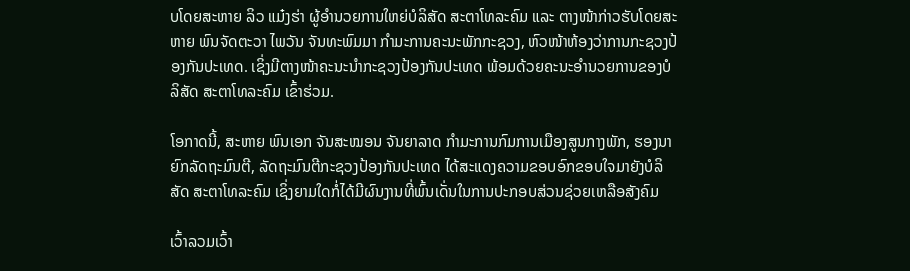ບໂດຍສະຫາຍ ລິວ ແມ໋ງຮ່າ ຜູ້ອຳນວຍການໃຫຍ່ບໍລິສັດ ສະຕາໂທລະຄົມ ແລະ ຕາງໜ້າກ່າວຮັບໂດຍສະຫາຍ ພົນຈັດຕະວາ ໄພວັນ ຈັນທະພົມມາ ກຳມະການຄະນະພັກກະຊວງ, ຫົວໜ້າຫ້ອງວ່າການກະຊວງປ້ອງກັນປະເທດ. ເຊິ່ງມີຕາງໜ້າຄະນະນຳກະຊວງປ້ອງກັນປະເທດ ພ້ອມດ້ວຍຄະນະອຳນວຍການຂອງບໍລິສັດ ສະຕາໂທລະຄົມ ເຂົ້າຮ່ວມ.

ໂອກາດນີ້, ສະຫາຍ ພົນເອກ ຈັນສະໝອນ ຈັນຍາລາດ ກຳມະການກົມການເມືອງສູນກາງພັກ, ຮອງນາຍົກລັດຖະມົນຕີ, ລັດຖະມົນຕີກະຊວງປ້ອງກັນປະເທດ ໄດ້ສະແດງຄວາມຂອບອົກຂອບໃຈມາຍັງບໍລິສັດ ສະຕາໂທລະຄົມ ເຊິ່ງຍາມໃດກໍ່ໄດ້ມີຜົນງານທີ່ພົ້ນເດັ່ນໃນການປະກອບສ່ວນຊ່ວຍເຫລືອສັງຄົມ

ເວົ້າລວມເວົ້າ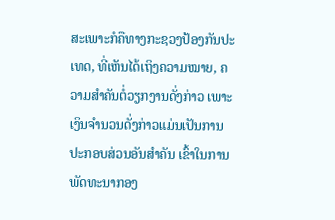ສະເພາະກໍຄືທາງກະຊວງປ້ອງກັນປະເທດ, ທີ່ເຫັນໄດ້ເຖິງຄວາມໝາຍ, ຄວາມສຳຄັນຕໍ່ວຽກງານດັ່ງກ່າວ ເພາະເງິນຈຳນວນດັ່ງກ່າວແມ່ນເປັນການປະກອບສ່ວນອັນສໍາຄັນ ເຂົ້າໃນການພັດທະນາກອງ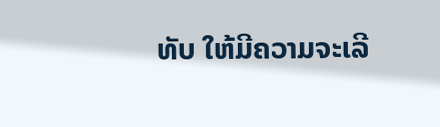ທັບ ໃຫ້ມີຄວາມຈະເລີ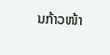ນກ້າວໜ້າ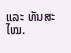ແລະ ທັນສະໄໝ.